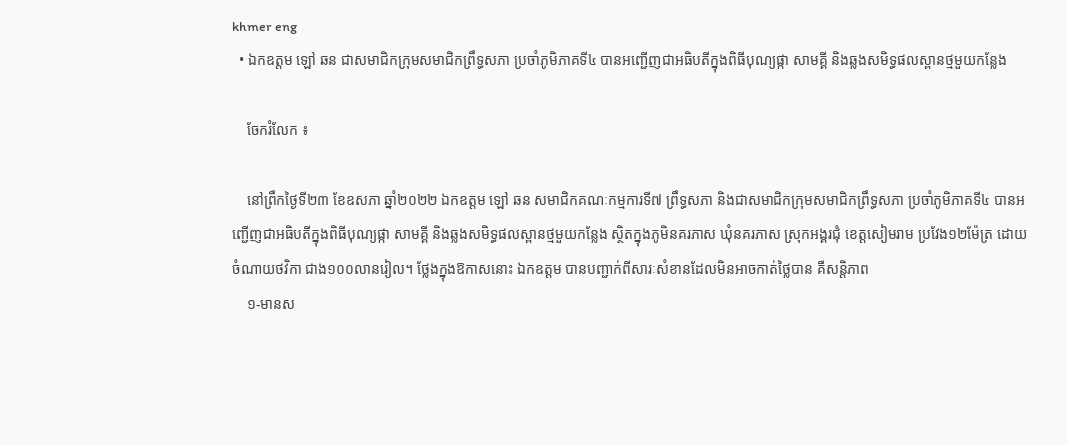khmer eng
  • ឯកឧត្តម ឡៅ ឆន ជាសមាជិកក្រុមសមាជិកព្រឹទ្ធសភា ប្រចាំភូមិភាគទី៤ បានអញ្ជើញជាអធិបតីក្នុងពិធីបុណ្យផ្កា សាមគ្គី និងឆ្លងសមិទ្ធផលស្ពានថ្មមួយកន្លែង

    ចែករំលែក ៖

    នៅព្រឹកថ្ងៃទី២៣ ខែឧសភា ឆ្នាំ២០២២ ឯកឧត្តម ឡៅ ឆន សមាជិកគណៈកម្មការទី៧ ព្រឹទ្ធសភា និងជាសមាជិកក្រុមសមាជិកព្រឹទ្ធសភា ប្រចាំភូមិភាគទី៤ បានអញ្ជើញជាអធិបតីក្នុងពិធីបុណ្យផ្កា សាមគ្គី និងឆ្លងសមិទ្ធផលស្ពានថ្មមួយកន្លែង ស្ថិតក្នុងភូមិនគរភាស ឃុំនគរភាស ស្រុកអង្គរជុំ ខេត្តសៀមរាម ប្រវែង១២ម៉ែត្រ ដោយចំណាយថវិកា ជាង១០០លានរៀល។ ថ្លែងក្នុងឱកាសនោះ ឯកឧត្តម បានបញ្ជាក់ពីសារៈសំខានដែលមិនអាចកាត់ថ្លៃបាន គឺសន្តិភាព
    ១-មានស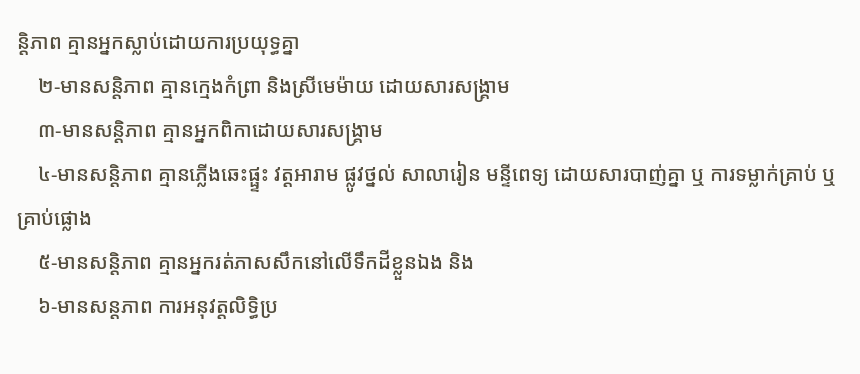ន្តិភាព គ្មានអ្នកស្លាប់ដោយការប្រយុទ្ធគ្នា
    ២-មានសន្តិភាព គ្មានក្មេងកំព្រា និងស្រីមេម៉ាយ ដោយសារសង្រ្គាម
    ៣-មានសន្តិភាព គ្មានអ្នកពិកាដោយសារសង្គ្រាម
    ៤-មានសន្តិភាព គ្មានភ្លើងឆេះផ្ផ្ទះ វត្តអារាម ផ្លូវថ្នល់ សាលារៀន មន្ទីពេទ្យ ដោយសារបាញ់គ្នា ឬ ការទម្លាក់គ្រាប់ ឬគ្រាប់ផ្លោង
    ៥-មានសន្តិភាព គ្មានអ្នករត់ភាសសឹកនៅលើទឹកដីខ្លួនឯង និង
    ៦-មានសន្តភាព ការអនុវត្តលិទ្ធិប្រ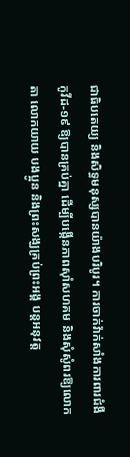ជាធិបតេយ្យ និងសិទ្ធមនុស្សបានយ៉ាងបរិបូរ។ ការចាក់វ៉ាក់សាំងការពារជំងឺកូវីដ-១៩ ឱ្យបានគ្រប់គ្នា ដើម្បីបង្កើនភាពស៊ាំសហគម និងសុំសូំពរឱ្យលោកតា លោកយាយ បងប្អូន និងព្រះសង្ឃគ្រប់ព្រះអង្គ បន្តអនុវត្ត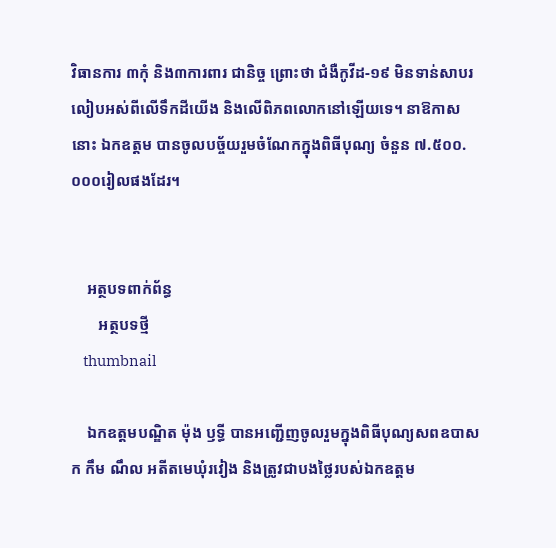វិធានការ ៣កុំ និង៣ការពារ ជានិច្ច ព្រោះថា ជំងឺកូវីដ-១៩ មិនទាន់សាបរលៀបអស់ពីលើទឹកដីយើង និងលើពិភពលោកនៅឡើយទេ។ នាឱកាសនោះ ឯកឧត្តម បានចូលបច្ច័យរួមចំណែកក្នុងពិធីបុណ្យ ចំនួន ៧.៥០០.០០០រៀលផងដែរ។


    អត្ថបទពាក់ព័ន្ធ
       អត្ថបទថ្មី
    thumbnail

    ឯកឧត្តមបណ្ឌិត ម៉ុង ឫទ្ធី បានអញ្ជើញចូលរួមក្នុងពិធីបុណ្យសពឧបាសក កឹម ណឹល អតីតមេឃុំរវៀង និងត្រូវជាបងថ្លៃរបស់ឯកឧត្តម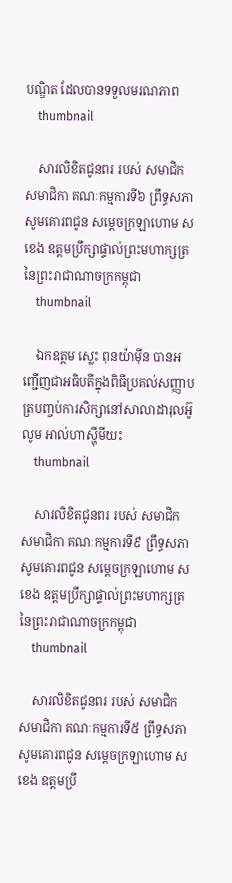បណ្ឌិត ដែលបានទទួលមរណភាព
    thumbnail

    សារលិខិតជូនពរ របស់ សមាជិក សមាជិកា គណៈកម្មការទី៦ ព្រឹទ្ធសភា សូមគោរពជូន សម្តេចក្រឡាហោម ស ខេង ឧត្តមប្រឹក្សាផ្ទាល់ព្រះមហាក្សត្រ នៃព្រះរាជាណាចក្រកម្ពុជា
    thumbnail

    ឯកឧត្តម ស្លេះ ពុនយ៉ាមុីន បានអញ្ជើញជាអធិបតីក្នុងពិធីប្រគល់សញ្ញាបត្របញ្ចប់ការសិក្សានៅសាលាដារុលអ៊ូលូម អាល់ហាស្ហុីមីយះ
    thumbnail

    សារលិខិតជូនពរ របស់ សមាជិក សមាជិកា គណៈកម្មការទី៩ ព្រឹទ្ធសភា សូមគោរពជូន សម្តេចក្រឡាហោម ស ខេង ឧត្តមប្រឹក្សាផ្ទាល់ព្រះមហាក្សត្រ នៃព្រះរាជាណាចក្រកម្ពុជា
    thumbnail

    សារលិខិតជូនពរ របស់ សមាជិក សមាជិកា គណៈកម្មការទី៥ ព្រឹទ្ធសភា សូមគោរពជូន សម្តេចក្រឡាហោម ស ខេង ឧត្តមប្រឹ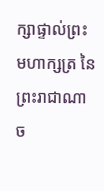ក្សាផ្ទាល់ព្រះមហាក្សត្រ នៃព្រះរាជាណាច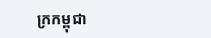ក្រកម្ពុជា